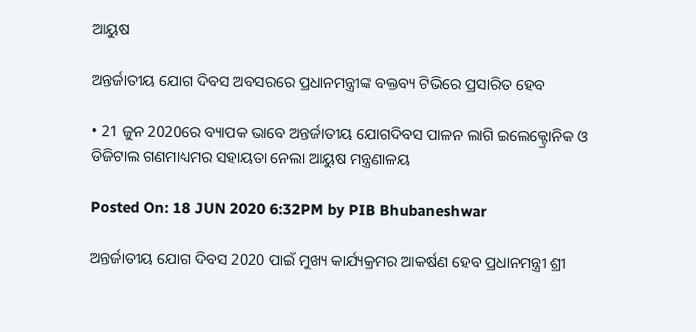ଆୟୁଷ

ଅନ୍ତର୍ଜାତୀୟ ଯୋଗ ଦିବସ ଅବସରରେ ପ୍ରଧାନମନ୍ତ୍ରୀଙ୍କ ବକ୍ତବ୍ୟ ଟିଭିରେ ପ୍ରସାରିତ ହେବ

• 21 ଜୁନ 2020ରେ ବ୍ୟାପକ ଭାବେ ଅନ୍ତର୍ଜାତୀୟ ଯୋଗଦିବସ ପାଳନ ଲାଗି ଇଲେକ୍ଟ୍ରୋନିକ ଓ ଡିଜିଟାଲ ଗଣମାଧ୍ୟମର ସହାୟତା ନେଲା ଆୟୁଷ ମନ୍ତ୍ରଣାଳୟ

Posted On: 18 JUN 2020 6:32PM by PIB Bhubaneshwar

ଅନ୍ତର୍ଜାତୀୟ ଯୋଗ ଦିବସ 2020 ପାଇଁ ମୁଖ୍ୟ କାର୍ଯ୍ୟକ୍ରମର ଆକର୍ଷଣ ହେବ ପ୍ରଧାନମନ୍ତ୍ରୀ ଶ୍ରୀ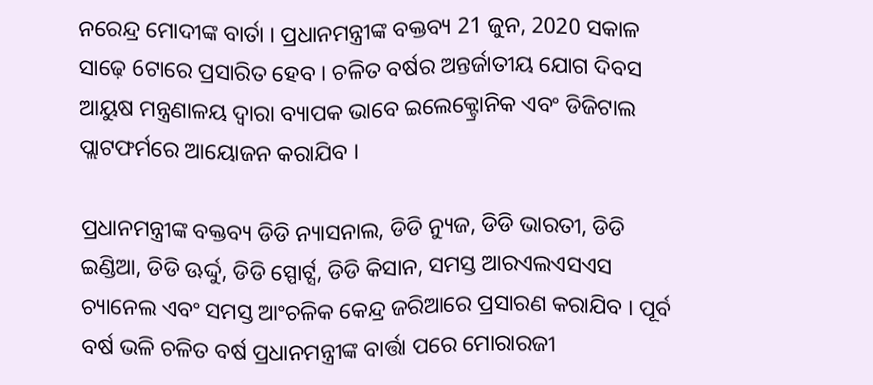ନରେନ୍ଦ୍ର ମୋଦୀଙ୍କ ବାର୍ତା । ପ୍ରଧାନମନ୍ତ୍ରୀଙ୍କ ବକ୍ତବ୍ୟ 21 ଜୁନ, 2020 ସକାଳ ସାଢ଼େ 6ଟାରେ ପ୍ରସାରିତ ହେବ । ଚଳିତ ବର୍ଷର ଅନ୍ତର୍ଜାତୀୟ ଯୋଗ ଦିବସ ଆୟୁଷ ମନ୍ତ୍ରଣାଳୟ ଦ୍ୱାରା ବ୍ୟାପକ ଭାବେ ଇଲେକ୍ଟ୍ରୋନିକ ଏବଂ ଡିଜିଟାଲ ପ୍ଲାଟଫର୍ମରେ ଆୟୋଜନ କରାଯିବ ।

ପ୍ରଧାନମନ୍ତ୍ରୀଙ୍କ ବକ୍ତବ୍ୟ ଡିଡି ନ୍ୟାସନାଲ, ଡିଡି ନ୍ୟୁଜ, ଡିଡି ଭାରତୀ, ଡିଡି ଇଣ୍ଡିଆ, ଡିଡି ଊର୍ଦ୍ଦୁ, ଡିଡି ସ୍ପୋର୍ଟ୍ସ, ଡିଡି କିସାନ, ସମସ୍ତ ଆରଏଲଏସଏସ ଚ୍ୟାନେଲ ଏବଂ ସମସ୍ତ ଆଂଚଳିକ କେନ୍ଦ୍ର ଜରିଆରେ ପ୍ରସାରଣ କରାଯିବ । ପୂର୍ବ ବର୍ଷ ଭଳି ଚଳିତ ବର୍ଷ ପ୍ରଧାନମନ୍ତ୍ରୀଙ୍କ ବାର୍ତ୍ତା ପରେ ମୋରାରଜୀ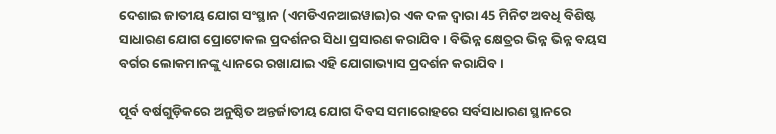ଦେଶାଇ ଜାତୀୟ ଯୋଗ ସଂସ୍ଥାନ (ଏମଡିଏନଆଇୱାଇ)ର ଏକ ଦଳ ଦ୍ୱାରା 45 ମିନିଟ ଅବଧି ବିଶିଷ୍ଟ ସାଧାରଣ ଯୋଗ ପ୍ରୋଟୋକଲ ପ୍ରଦର୍ଶନର ସିଧା ପ୍ରସାରଣ କରାଯିବ । ବିଭିନ୍ନ କ୍ଷେତ୍ରର ଭିନ୍ନ ଭିନ୍ନ ବୟସ ବର୍ଗର ଲୋକମାନଙ୍କୁ ଧ୍ୟାନରେ ରଖାଯାଇ ଏହି ଯୋଗାଭ୍ୟାସ ପ୍ରଦର୍ଶନ କରାଯିବ ।

ପୂର୍ବ ବର୍ଷଗୁଡ଼ିକରେ ଅନୁଷ୍ଠିତ ଅନ୍ତର୍ଜାତୀୟ ଯୋଗ ଦିବସ ସମାରୋହରେ ସର୍ବସାଧାରଣ ସ୍ଥାନରେ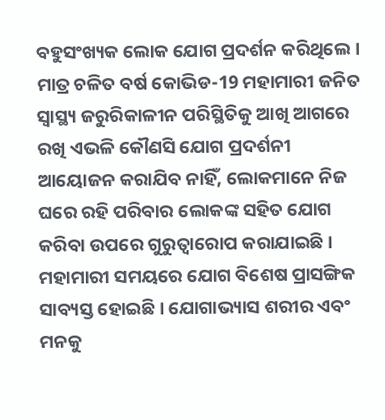ବହୁସଂଖ୍ୟକ ଲୋକ ଯୋଗ ପ୍ରଦର୍ଶନ କରିଥିଲେ । ମାତ୍ର ଚଳିତ ବର୍ଷ କୋଭିଡ-19 ମହାମାରୀ ଜନିତ ସ୍ୱାସ୍ଥ୍ୟ ଜରୁରିକାଳୀନ ପରିସ୍ଥିତିକୁ ଆଖି ଆଗରେ ରଖି ଏଭଳି କୌଣସି ଯୋଗ ପ୍ରଦର୍ଶନୀ ଆୟୋଜନ କରାଯିବ ନାହିଁ, ଲୋକମାନେ ନିଜ ଘରେ ରହି ପରିବାର ଲୋକଙ୍କ ସହିତ ଯୋଗ କରିବା ଉପରେ ଗୁରୁତ୍ୱାରୋପ କରାଯାଇଛି । ମହାମାରୀ ସମୟରେ ଯୋଗ ବିଶେଷ ପ୍ରାସଙ୍ଗିକ ସାବ୍ୟସ୍ତ ହୋଇଛି । ଯୋଗାଭ୍ୟାସ ଶରୀର ଏବଂ ମନକୁ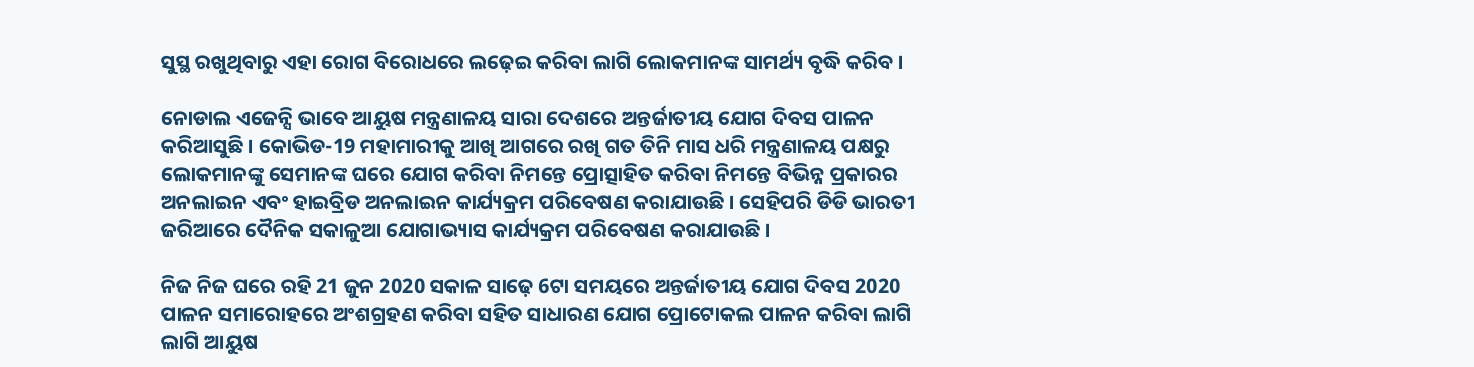ସୁସ୍ଥ ରଖୁଥିବାରୁ ଏହା ରୋଗ ବିରୋଧରେ ଲଢ଼େଇ କରିବା ଲାଗି ଲୋକମାନଙ୍କ ସାମର୍ଥ୍ୟ ବୃଦ୍ଧି କରିବ ।

ନୋଡାଲ ଏଜେନ୍ସି ଭାବେ ଆୟୁଷ ମନ୍ତ୍ରଣାଳୟ ସାରା ଦେଶରେ ଅନ୍ତର୍ଜାତୀୟ ଯୋଗ ଦିବସ ପାଳନ କରିଆସୁଛି । କୋଭିଡ-19 ମହାମାରୀକୁ ଆଖି ଆଗରେ ରଖି ଗତ ତିନି ମାସ ଧରି ମନ୍ତ୍ରଣାଳୟ ପକ୍ଷରୁ ଲୋକମାନଙ୍କୁ ସେମାନଙ୍କ ଘରେ ଯୋଗ କରିବା ନିମନ୍ତେ ପ୍ରୋତ୍ସାହିତ କରିବା ନିମନ୍ତେ ବିଭିନ୍ନ ପ୍ରକାରର ଅନଲାଇନ ଏବଂ ହାଇବ୍ରିଡ ଅନଲାଇନ କାର୍ଯ୍ୟକ୍ରମ ପରିବେଷଣ କରାଯାଉଛି । ସେହିପରି ଡିଡି ଭାରତୀ ଜରିଆରେ ଦୈନିକ ସକାଳୁଆ ଯୋଗାଭ୍ୟାସ କାର୍ଯ୍ୟକ୍ରମ ପରିବେଷଣ କରାଯାଉଛି ।

ନିଜ ନିଜ ଘରେ ରହି 21 ଜୁନ 2020 ସକାଳ ସାଢ଼େ 6ଟା ସମୟରେ ଅନ୍ତର୍ଜାତୀୟ ଯୋଗ ଦିବସ 2020 ପାଳନ ସମାରୋହରେ ଅଂଶଗ୍ରହଣ କରିବା ସହିତ ସାଧାରଣ ଯୋଗ ପ୍ରୋଟୋକଲ ପାଳନ କରିବା ଲାଗି ଲାଗି ଆୟୁଷ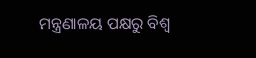ମନ୍ତ୍ରଣାଳୟ ପକ୍ଷରୁ ବିଶ୍ୱ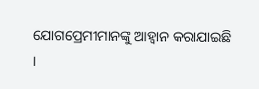ଯୋଗପ୍ରେମୀମାନଙ୍କୁ ଆହ୍ୱାନ କରାଯାଇଛି ।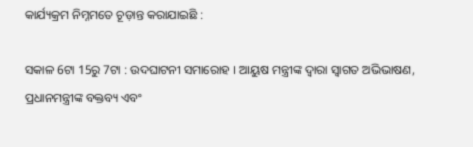କାର୍ଯ୍ୟକ୍ରମ ନିମ୍ନମତେ ଚୂଡ଼ାନ୍ତ କରାଯାଇଛି :

ସକାଳ 6ଟା 15ରୁ 7ଟା : ଉଦଘାଟନୀ ସମାରୋହ । ଆୟୁଷ ମନ୍ତ୍ରୀଙ୍କ ଦ୍ୱାରା ସ୍ୱାଗତ ଅଭିଭାଷଣ, ପ୍ରଧାନମନ୍ତ୍ରୀଙ୍କ ବକ୍ତବ୍ୟ ଏବଂ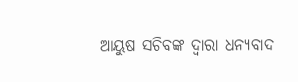ଆୟୁଷ ସଚିବଙ୍କ ଦ୍ୱାରା ଧନ୍ୟବାଦ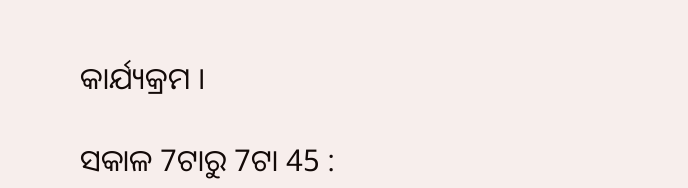କାର୍ଯ୍ୟକ୍ରମ ।

ସକାଳ 7ଟାରୁ 7ଟା 45 :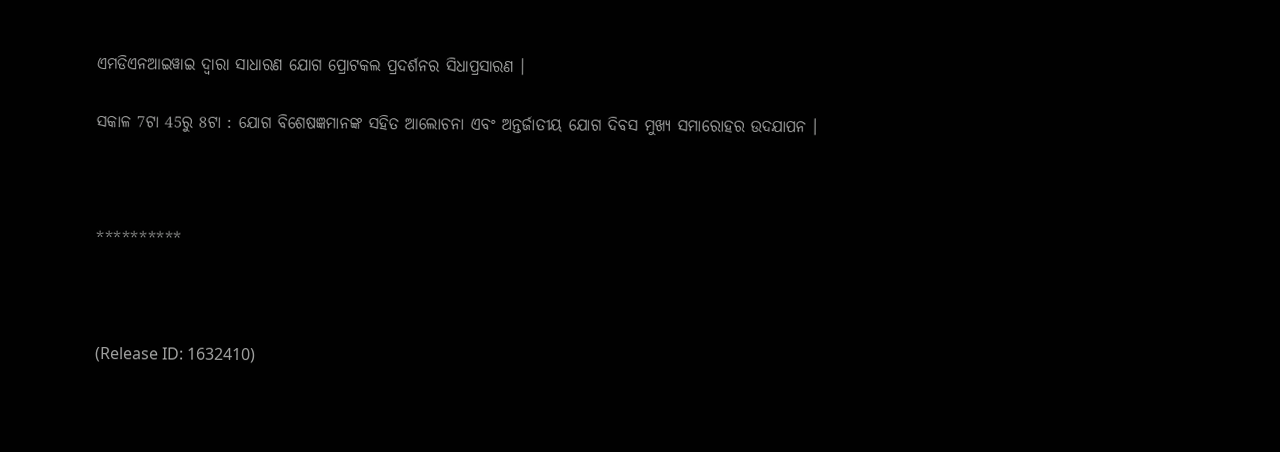ଏମଡିଏନଆଇୱାଇ ଦ୍ୱାରା ସାଧାରଣ ଯୋଗ ପ୍ରୋଟକଲ ପ୍ରଦର୍ଶନର ସିଧାପ୍ରସାରଣ ।

ସକାଳ 7ଟା 45ରୁ 8ଟା : ଯୋଗ ବିଶେଷଜ୍ଞମାନଙ୍କ ସହିତ ଆଲୋଚନା ଏବଂ ଅନ୍ତର୍ଜାତୀୟ ଯୋଗ ଦିବସ ମୁଖ୍ୟ ସମାରୋହର ଉଦଯାପନ ।



**********



(Release ID: 1632410)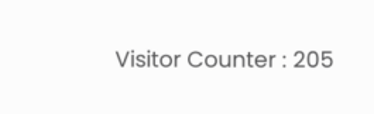Visitor Counter : 205